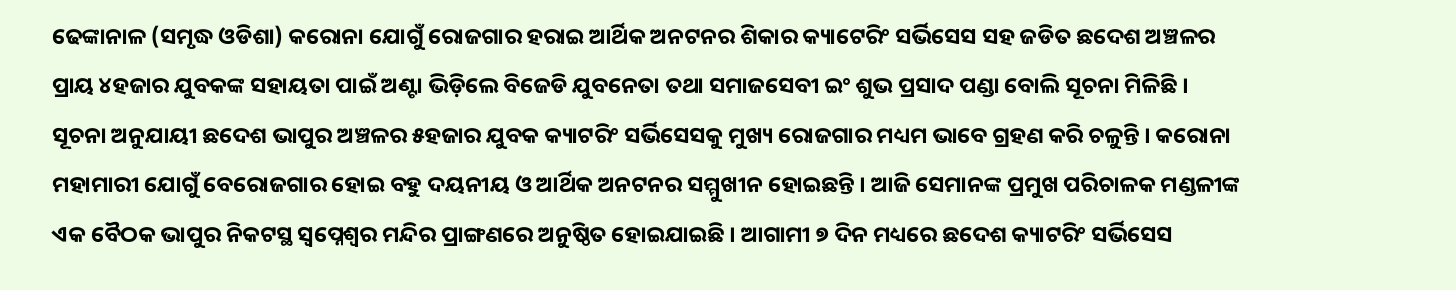ଢେଙ୍କାନାଳ (ସମୃଦ୍ଧ ଓଡିଶା) କରୋନା ଯୋଗୁଁ ରୋଜଗାର ହରାଇ ଆର୍ଥିକ ଅନଟନର ଶିକାର କ୍ୟାଟେରିଂ ସର୍ଭିସେସ ସହ ଜଡିତ ଛଦେଶ ଅଞ୍ଚଳର ପ୍ରାୟ ୪ହଜାର ଯୁବକଙ୍କ ସହାୟତା ପାଇଁ ଅଣ୍ଟା ଭିଡ଼ିଲେ ବିଜେଡି ଯୁବନେତା ତଥା ସମାଜସେବୀ ଇଂ ଶୁଭ ପ୍ରସାଦ ପଣ୍ଡା ବୋଲି ସୂଚନା ମିଳିଛି । ସୂଚନା ଅନୁଯାୟୀ ଛଦେଶ ଭାପୁର ଅଞ୍ଚଳର ୫ହଜାର ଯୁବକ କ୍ୟାଟରିଂ ସର୍ଭିସେସକୁ ମୁଖ୍ୟ ରୋଜଗାର ମଧ୍ୟମ ଭାବେ ଗ୍ରହଣ କରି ଚଳୁନ୍ତି । କରୋନା ମହାମାରୀ ଯୋଗୁଁ ବେରୋଜଗାର ହୋଇ ବହୁ ଦୟନୀୟ ଓ ଆର୍ଥିକ ଅନଟନର ସମ୍ମୁଖୀନ ହୋଇଛନ୍ତି । ଆଜି ସେମାନଙ୍କ ପ୍ରମୁଖ ପରିଚାଳକ ମଣ୍ଡଳୀଙ୍କ ଏକ ବୈଠକ ଭାପୁର ନିକଟସ୍ଥ ସ୍ଵପ୍ନେଶ୍ଵର ମନ୍ଦିର ପ୍ରାଙ୍ଗଣରେ ଅନୁଷ୍ଠିତ ହୋଇଯାଇଛି । ଆଗାମୀ ୭ ଦିନ ମଧ୍ୟରେ ଛଦେଶ କ୍ୟାଟରିଂ ସର୍ଭିସେସ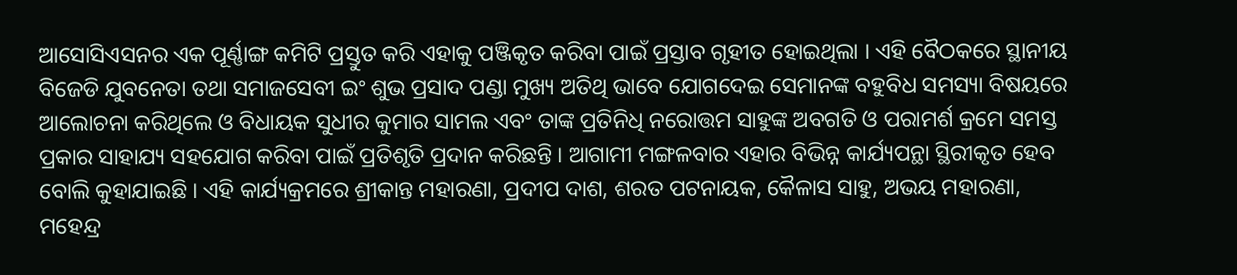ଆସୋସିଏସନର ଏକ ପୂର୍ଣ୍ଣାଙ୍ଗ କମିଟି ପ୍ରସ୍ତୁତ କରି ଏହାକୁ ପଞ୍ଜିକୃତ କରିବା ପାଇଁ ପ୍ରସ୍ତାବ ଗୃହୀତ ହୋଇଥିଲା । ଏହି ବୈଠକରେ ସ୍ଥାନୀୟ ବିଜେଡି ଯୁବନେତା ତଥା ସମାଜସେବୀ ଇଂ ଶୁଭ ପ୍ରସାଦ ପଣ୍ଡା ମୁଖ୍ୟ ଅତିଥି ଭାବେ ଯୋଗଦେଇ ସେମାନଙ୍କ ବହୁବିଧ ସମସ୍ୟା ବିଷୟରେ ଆଲୋଚନା କରିଥିଲେ ଓ ବିଧାୟକ ସୁଧୀର କୁମାର ସାମଲ ଏବଂ ତାଙ୍କ ପ୍ରତିନିଧି ନରୋତ୍ତମ ସାହୁଙ୍କ ଅବଗତି ଓ ପରାମର୍ଶ କ୍ରମେ ସମସ୍ତ ପ୍ରକାର ସାହାଯ୍ୟ ସହଯୋଗ କରିବା ପାଇଁ ପ୍ରତିଶୃତି ପ୍ରଦାନ କରିଛନ୍ତି । ଆଗାମୀ ମଙ୍ଗଳବାର ଏହାର ବିଭିନ୍ନ କାର୍ଯ୍ୟପନ୍ଥା ସ୍ଥିରୀକୃତ ହେବ ବୋଲି କୁହାଯାଇଛି । ଏହି କାର୍ଯ୍ୟକ୍ରମରେ ଶ୍ରୀକାନ୍ତ ମହାରଣା, ପ୍ରଦୀପ ଦାଶ, ଶରତ ପଟନାୟକ, କୈଳାସ ସାହୁ, ଅଭୟ ମହାରଣା, ମହେନ୍ଦ୍ର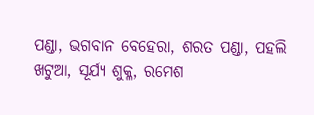ପଣ୍ଡା, ଭଗବାନ ବେହେରା, ଶରତ ପଣ୍ଡା, ପହଲି ଖଟୁଆ, ସୂର୍ଯ୍ୟ ଶୁକ୍ଳ, ରମେଶ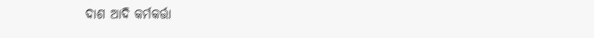ଦାଶ ଆଦି କର୍ମକର୍ତ୍ତା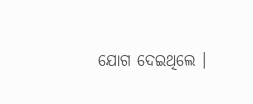ଯୋଗ ଦେଇଥିଲେ ।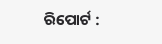ରିପୋର୍ଟ :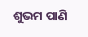ଶୁଭମ ପାଣି